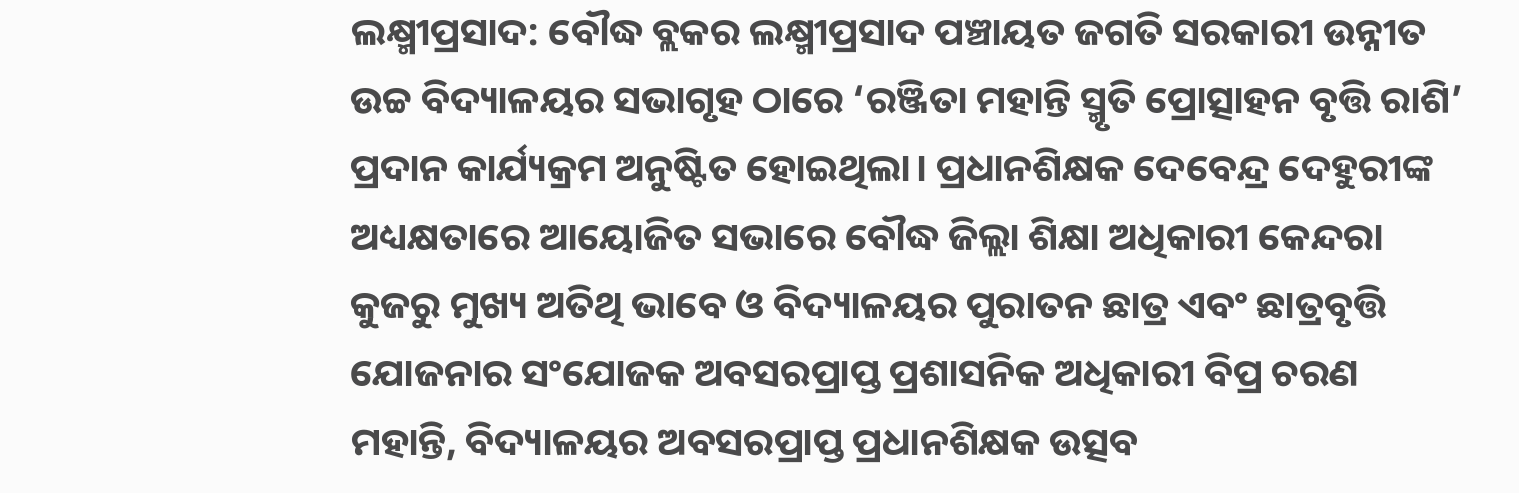ଲକ୍ଷ୍ମୀପ୍ରସାଦ: ବୌଦ୍ଧ ବ୍ଲକର ଲକ୍ଷ୍ମୀପ୍ରସାଦ ପଞ୍ଚାୟତ ଜଗତି ସରକାରୀ ଉନ୍ନୀତ ଉଚ୍ଚ ବିଦ୍ୟାଳୟର ସଭାଗୃହ ଠାରେ ‘ରଞ୍ଜିତା ମହାନ୍ତି ସ୍ମୃତି ପ୍ରୋତ୍ସାହନ ବୃତ୍ତି ରାଶି’ ପ୍ରଦାନ କାର୍ଯ୍ୟକ୍ରମ ଅନୁଷ୍ଟିତ ହୋଇଥିଲା। ପ୍ରଧାନଶିକ୍ଷକ ଦେବେନ୍ଦ୍ର ଦେହୁରୀଙ୍କ ଅଧ୍ୟକ୍ଷତାରେ ଆୟୋଜିତ ସଭାରେ ବୌଦ୍ଧ ଜିଲ୍ଲା ଶିକ୍ଷା ଅଧିକାରୀ କେନ୍ଦରା କୁଜରୁ ମୁଖ୍ୟ ଅତିଥି ଭାବେ ଓ ବିଦ୍ୟାଳୟର ପୁରାତନ ଛାତ୍ର ଏବଂ ଛାତ୍ରବୃତ୍ତି ଯୋଜନାର ସଂଯୋଜକ ଅବସରପ୍ରାପ୍ତ ପ୍ରଶାସନିକ ଅଧିକାରୀ ବିପ୍ର ଚରଣ ମହାନ୍ତି, ବିଦ୍ୟାଳୟର ଅବସରପ୍ରାପ୍ତ ପ୍ରଧାନଶିକ୍ଷକ ଉତ୍ସବ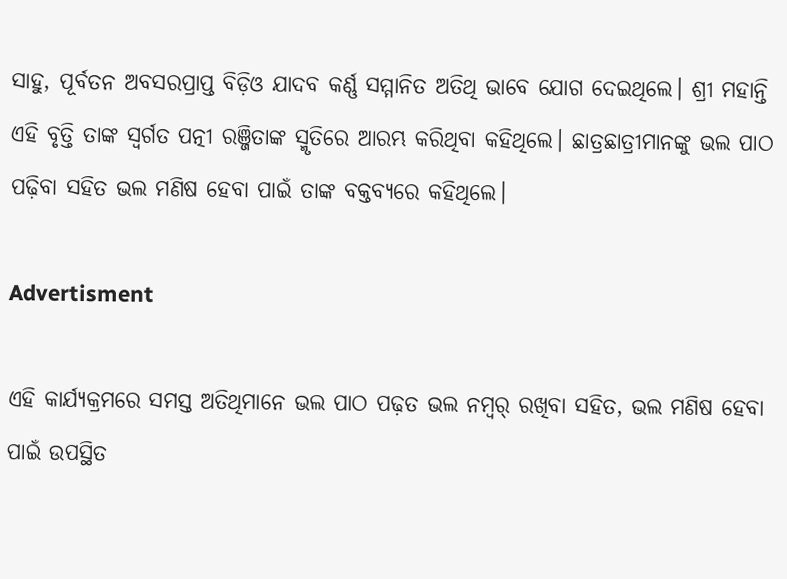ସାହୁ, ପୂର୍ବତନ ଅବସରପ୍ରାପ୍ତ ବିଡ଼ିଓ ଯାଦବ କର୍ଣ୍ଣ ସମ୍ମାନିତ ଅତିଥି ଭାବେ ଯୋଗ ଦେଇଥିଲେ। ଶ୍ରୀ ମହାନ୍ତି ଏହି ବୃତ୍ତି ତାଙ୍କ ସ୍ବର୍ଗତ ପତ୍ନୀ ରଞ୍ଜିତାଙ୍କ ସ୍ମୃତିରେ ଆରମ୍ଭ କରିଥିବା କହିଥିଲେ। ଛାତ୍ରଛାତ୍ରୀମାନଙ୍କୁ ଭଲ ପାଠ ପଢ଼ିବା ସହିତ ଭଲ ମଣିଷ ହେବା ପାଇଁ ତାଙ୍କ ବକ୍ତବ୍ୟରେ କହିଥିଲେ।

Advertisment

ଏହି କାର୍ଯ୍ୟକ୍ରମରେ ସମସ୍ତ ଅତିଥିମାନେ ଭଲ ପାଠ ପଢ଼ତ ଭଲ ନମ୍ୱର୍ ରଖିବା ସହିତ, ଭଲ ମଣିଷ ହେବା ପାଇଁ ଉପସ୍ଥିତ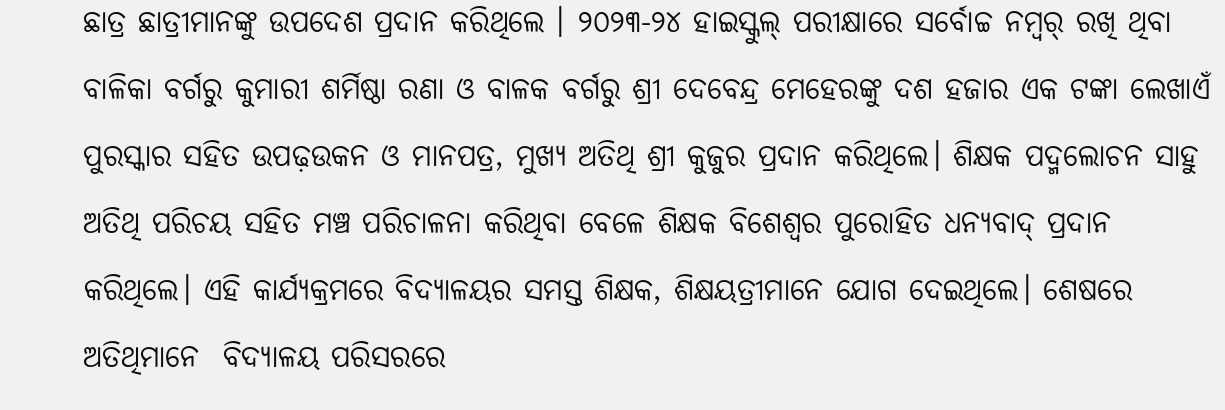ଛାତ୍ର ଛାତ୍ରୀମାନଙ୍କୁ ଉପଦେଶ ପ୍ରଦାନ କରିଥିଲେ । ୨୦୨୩-୨୪ ହାଇସ୍କୁଲ୍ ପରୀକ୍ଷାରେ ସର୍ବୋଚ୍ଚ ନମ୍ୱର୍ ରଖି ଥିବା ବାଳିକା ବର୍ଗରୁ କୁମାରୀ ଶର୍ମିଷ୍ଠା ରଣା ଓ ବାଳକ ବର୍ଗରୁ ଶ୍ରୀ ଦେବେନ୍ଦ୍ର ମେହେରଙ୍କୁ ଦଶ ହଜାର ଏକ ଟଙ୍କା ଲେଖାଏଁ ପୁରସ୍କାର ସହିତ ଉପଢ଼ଉକନ ଓ ମାନପତ୍ର, ମୁଖ୍ୟ ଅତିଥି ଶ୍ରୀ କୁଜୁର ପ୍ରଦାନ କରିଥିଲେ। ଶିକ୍ଷକ ପଦ୍ମଲୋଚନ ସାହୁ ଅତିଥି ପରିଚୟ ସହିତ ମଞ୍ଚ ପରିଚାଳନା କରିଥିବା ବେଳେ ଶିକ୍ଷକ ବିଶେଶ୍ୱର ପୁରୋହିତ ଧନ୍ୟବାଦ୍ ପ୍ରଦାନ କରିଥିଲେ। ଏହି କାର୍ଯ୍ୟକ୍ରମରେ ବିଦ୍ୟାଳୟର ସମସ୍ତ ଶିକ୍ଷକ, ଶିକ୍ଷୟତ୍ରୀମାନେ ଯୋଗ ଦେଇଥିଲେ। ଶେଷରେ ଅତିଥିମାନେ  ବିଦ୍ୟାଳୟ ପରିସରରେ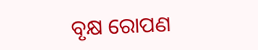ବୃକ୍ଷ ରୋପଣ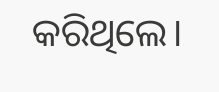କରିଥିଲେ।